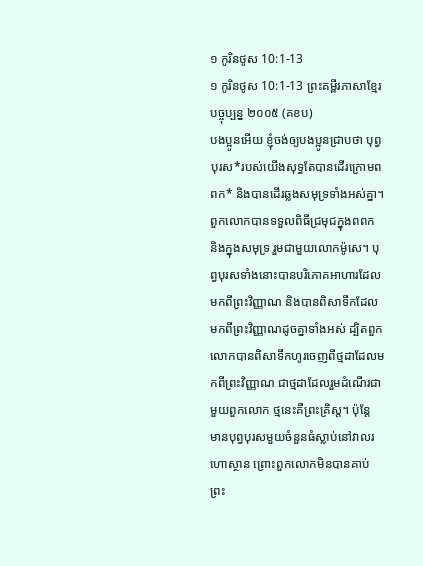១ កូរិនថូស 10:1-13
១ កូរិនថូស 10:1-13 ព្រះគម្ពីរភាសាខ្មែរបច្ចុប្បន្ន ២០០៥ (គខប)
បងប្អូនអើយ ខ្ញុំចង់ឲ្យបងប្អូនជ្រាបថា បុព្វបុរស*របស់យើងសុទ្ធតែបានដើរក្រោមពពក* និងបានដើរឆ្លងសមុទ្រទាំងអស់គ្នា។ ពួកលោកបានទទួលពិធីជ្រមុជក្នុងពពក និងក្នុងសមុទ្រ រួមជាមួយលោកម៉ូសេ។ បុព្វបុរសទាំងនោះបានបរិភោគអាហារដែលមកពីព្រះវិញ្ញាណ និងបានពិសាទឹកដែលមកពីព្រះវិញ្ញាណដូចគ្នាទាំងអស់ ដ្បិតពួកលោកបានពិសាទឹកហូរចេញពីថ្មដាដែលមកពីព្រះវិញ្ញាណ ជាថ្មដាដែលរួមដំណើរជាមួយពួកលោក ថ្មនេះគឺព្រះគ្រិស្ត។ ប៉ុន្តែ មានបុព្វបុរសមួយចំនួនធំស្លាប់នៅវាលរហោស្ថាន ព្រោះពួកលោកមិនបានគាប់ព្រះ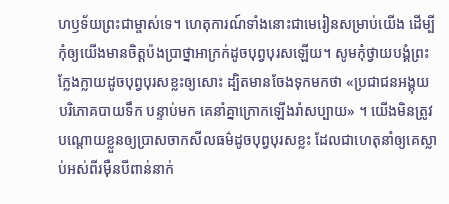ហឫទ័យព្រះជាម្ចាស់ទេ។ ហេតុការណ៍ទាំងនោះជាមេរៀនសម្រាប់យើង ដើម្បីកុំឲ្យយើងមានចិត្តប៉ងប្រាថ្នាអាក្រក់ដូចបុព្វបុរសឡើយ។ សូមកុំថ្វាយបង្គំព្រះក្លែងក្លាយដូចបុព្វបុរសខ្លះឲ្យសោះ ដ្បិតមានចែងទុកមកថា «ប្រជាជនអង្គុយបរិភោគបាយទឹក បន្ទាប់មក គេនាំគ្នាក្រោកឡើងរាំសប្បាយ» ។ យើងមិនត្រូវបណ្ដោយខ្លួនឲ្យប្រាសចាកសីលធម៌ដូចបុព្វបុរសខ្លះ ដែលជាហេតុនាំឲ្យគេស្លាប់អស់ពីរម៉ឺនបីពាន់នាក់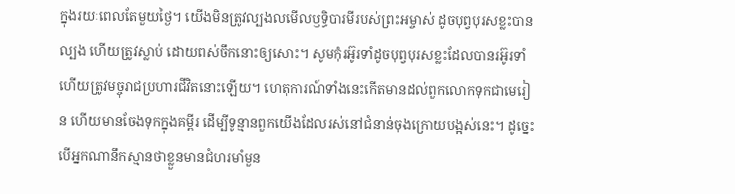ក្នុងរយៈពេលតែមួយថ្ងៃ។ យើងមិនត្រូវល្បងលមើលឫទ្ធិបារមីរបស់ព្រះអម្ចាស់ ដូចបុព្វបុរសខ្លះបានល្បង ហើយត្រូវស្លាប់ ដោយពស់ចឹកនោះឲ្យសោះ។ សូមកុំរអ៊ូរទាំដូចបុព្វបុរសខ្លះដែលបានរអ៊ូរទាំ ហើយត្រូវមច្ចុរាជប្រហារជីវិតនោះឡើយ។ ហេតុការណ៍ទាំងនេះកើតមានដល់ពួកលោកទុកជាមេរៀន ហើយមានចែងទុកក្នុងគម្ពីរ ដើម្បីទូន្មានពួកយើងដែលរស់នៅជំនាន់ចុងក្រោយបង្អស់នេះ។ ដូច្នេះ បើអ្នកណានឹកស្មានថាខ្លួនមានជំហរមាំមួន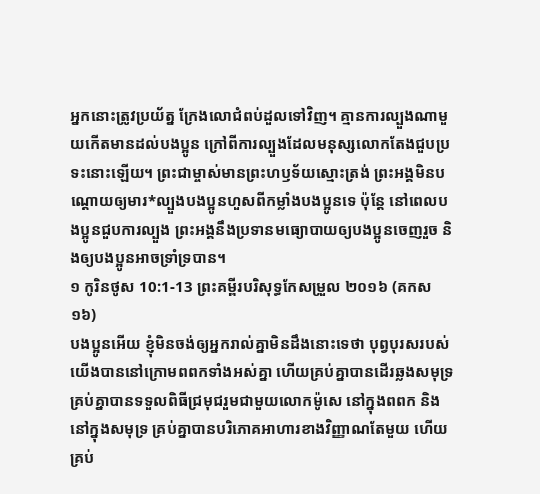អ្នកនោះត្រូវប្រយ័ត្ន ក្រែងលោជំពប់ដួលទៅវិញ។ គ្មានការល្បួងណាមួយកើតមានដល់បងប្អូន ក្រៅពីការល្បួងដែលមនុស្សលោកតែងជួបប្រទះនោះឡើយ។ ព្រះជាម្ចាស់មានព្រះហឫទ័យស្មោះត្រង់ ព្រះអង្គមិនបណ្ដោយឲ្យមារ*ល្បួងបងប្អូនហួសពីកម្លាំងបងប្អូនទេ ប៉ុន្តែ នៅពេលបងប្អូនជួបការល្បួង ព្រះអង្គនឹងប្រទានមធ្យោបាយឲ្យបងប្អូនចេញរួច និងឲ្យបងប្អូនអាចទ្រាំទ្របាន។
១ កូរិនថូស 10:1-13 ព្រះគម្ពីរបរិសុទ្ធកែសម្រួល ២០១៦ (គកស១៦)
បងប្អូនអើយ ខ្ញុំមិនចង់ឲ្យអ្នករាល់គ្នាមិនដឹងនោះទេថា បុព្វបុរសរបស់យើងបាននៅក្រោមពពកទាំងអស់គ្នា ហើយគ្រប់គ្នាបានដើរឆ្លងសមុទ្រ គ្រប់គ្នាបានទទួលពិធីជ្រមុជរួមជាមួយលោកម៉ូសេ នៅក្នុងពពក និងនៅក្នុងសមុទ្រ គ្រប់គ្នាបានបរិភោគអាហារខាងវិញ្ញាណតែមួយ ហើយគ្រប់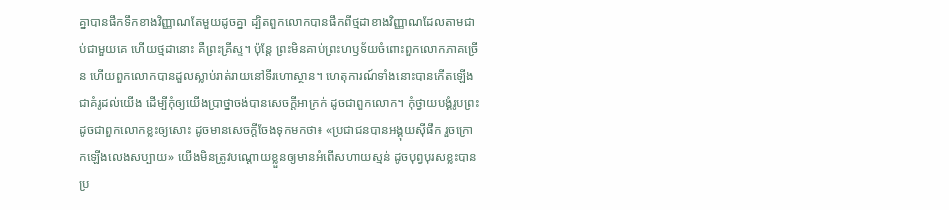គ្នាបានផឹកទឹកខាងវិញ្ញាណតែមួយដូចគ្នា ដ្បិតពួកលោកបានផឹកពីថ្មដាខាងវិញ្ញាណដែលតាមជាប់ជាមួយគេ ហើយថ្មដានោះ គឺព្រះគ្រីស្ទ។ ប៉ុន្តែ ព្រះមិនគាប់ព្រះហឫទ័យចំពោះពួកលោកភាគច្រើន ហើយពួកលោកបានដួលស្លាប់រាត់រាយនៅទីរហោស្ថាន។ ហេតុការណ៍ទាំងនោះបានកើតឡើងជាគំរូដល់យើង ដើម្បីកុំឲ្យយើងប្រាថ្នាចង់បានសេចក្តីអាក្រក់ ដូចជាពួកលោក។ កុំថ្វាយបង្គំរូបព្រះ ដូចជាពួកលោកខ្លះឲ្យសោះ ដូចមានសេចក្តីចែងទុកមកថា៖ «ប្រជាជនបានអង្គុយស៊ីផឹក រួចក្រោកឡើងលេងសប្បាយ» យើងមិនត្រូវបណ្ដោយខ្លួនឲ្យមានអំពើសហាយស្មន់ ដូចបុព្វបុរសខ្លះបានប្រ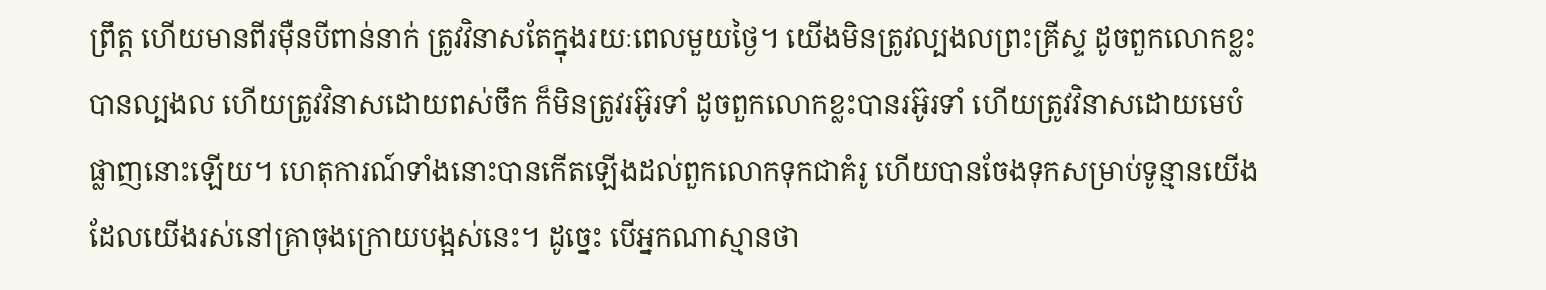ព្រឹត្ត ហើយមានពីរម៉ឺនបីពាន់នាក់ ត្រូវវិនាសតែក្នុងរយៈពេលមួយថ្ងៃ។ យើងមិនត្រូវល្បងលព្រះគ្រីស្ទ ដូចពួកលោកខ្លះបានល្បងល ហើយត្រូវវិនាសដោយពស់ចឹក ក៏មិនត្រូវរអ៊ូរទាំ ដូចពួកលោកខ្លះបានរអ៊ូរទាំ ហើយត្រូវវិនាសដោយមេបំផ្លាញនោះឡើយ។ ហេតុការណ៍ទាំងនោះបានកើតឡើងដល់ពួកលោកទុកជាគំរូ ហើយបានចែងទុកសម្រាប់ទូន្មានយើង ដែលយើងរស់នៅគ្រាចុងក្រោយបង្អស់នេះ។ ដូច្នេះ បើអ្នកណាស្មានថា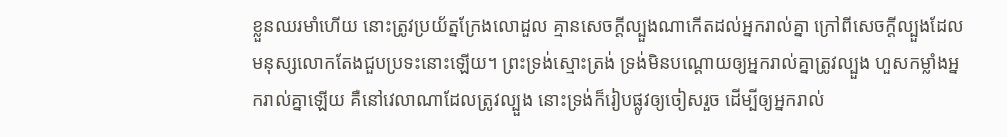ខ្លួនឈរមាំហើយ នោះត្រូវប្រយ័ត្នក្រែងលោដួល គ្មានសេចក្តីល្បួងណាកើតដល់អ្នករាល់គ្នា ក្រៅពីសេចក្តីល្បួងដែលមនុស្សលោកតែងជួបប្រទះនោះឡើយ។ ព្រះទ្រង់ស្មោះត្រង់ ទ្រង់មិនបណ្ដោយឲ្យអ្នករាល់គ្នាត្រូវល្បួង ហួសកម្លាំងអ្នករាល់គ្នាឡើយ គឺនៅវេលាណាដែលត្រូវល្បួង នោះទ្រង់ក៏រៀបផ្លូវឲ្យចៀសរួច ដើម្បីឲ្យអ្នករាល់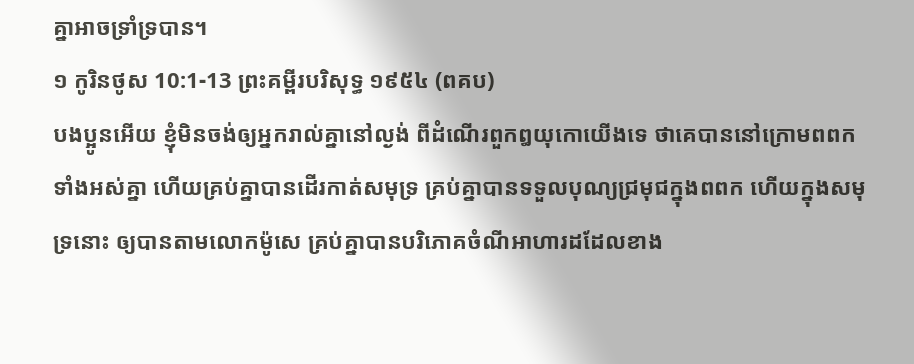គ្នាអាចទ្រាំទ្របាន។
១ កូរិនថូស 10:1-13 ព្រះគម្ពីរបរិសុទ្ធ ១៩៥៤ (ពគប)
បងប្អូនអើយ ខ្ញុំមិនចង់ឲ្យអ្នករាល់គ្នានៅល្ងង់ ពីដំណើរពួកឰយុកោយើងទេ ថាគេបាននៅក្រោមពពកទាំងអស់គ្នា ហើយគ្រប់គ្នាបានដើរកាត់សមុទ្រ គ្រប់គ្នាបានទទួលបុណ្យជ្រមុជក្នុងពពក ហើយក្នុងសមុទ្រនោះ ឲ្យបានតាមលោកម៉ូសេ គ្រប់គ្នាបានបរិភោគចំណីអាហារដដែលខាង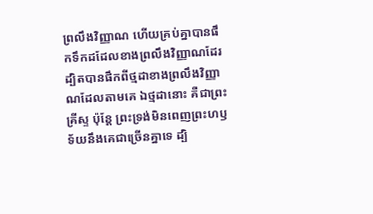ព្រលឹងវិញ្ញាណ ហើយគ្រប់គ្នាបានផឹកទឹកដដែលខាងព្រលឹងវិញ្ញាណដែរ ដ្បិតបានផឹកពីថ្មដាខាងព្រលឹងវិញ្ញាណដែលតាមគេ ឯថ្មដានោះ គឺជាព្រះគ្រីស្ទ ប៉ុន្តែ ព្រះទ្រង់មិនពេញព្រះហឫទ័យនឹងគេជាច្រើនគ្នាទេ ដ្បិ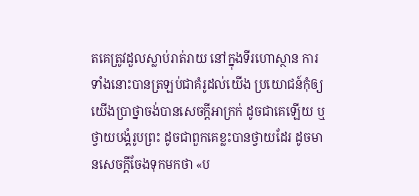តគេត្រូវដួលស្លាប់រាត់រាយ នៅក្នុងទីរហោស្ថាន ការទាំងនោះបានត្រឡប់ជាគំរូដល់យើង ប្រយោជន៍កុំឲ្យយើងប្រាថ្នាចង់បានសេចក្ដីអាក្រក់ ដូចជាគេឡើយ ឬថ្វាយបង្គំរូបព្រះ ដូចជាពួកគេខ្លះបានថ្វាយដែរ ដូចមានសេចក្ដីចែងទុកមកថា «ប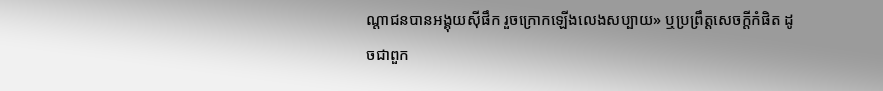ណ្តាជនបានអង្គុយស៊ីផឹក រួចក្រោកឡើងលេងសប្បាយ» ឬប្រព្រឹត្តសេចក្ដីកំផិត ដូចជាពួក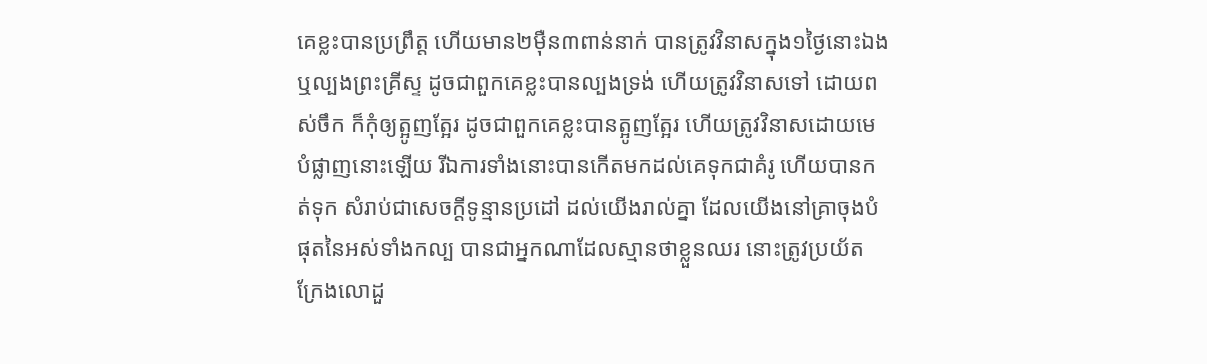គេខ្លះបានប្រព្រឹត្ត ហើយមាន២ម៉ឺន៣ពាន់នាក់ បានត្រូវវិនាសក្នុង១ថ្ងៃនោះឯង ឬល្បងព្រះគ្រីស្ទ ដូចជាពួកគេខ្លះបានល្បងទ្រង់ ហើយត្រូវវិនាសទៅ ដោយពស់ចឹក ក៏កុំឲ្យត្អូញត្អែរ ដូចជាពួកគេខ្លះបានត្អូញត្អែរ ហើយត្រូវវិនាសដោយមេបំផ្លាញនោះឡើយ រីឯការទាំងនោះបានកើតមកដល់គេទុកជាគំរូ ហើយបានកត់ទុក សំរាប់ជាសេចក្ដីទូន្មានប្រដៅ ដល់យើងរាល់គ្នា ដែលយើងនៅគ្រាចុងបំផុតនៃអស់ទាំងកល្ប បានជាអ្នកណាដែលស្មានថាខ្លួនឈរ នោះត្រូវប្រយ័ត ក្រែងលោដួ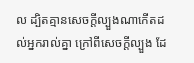ល ដ្បិតគ្មានសេចក្ដីល្បួងណាកើតដល់អ្នករាល់គ្នា ក្រៅពីសេចក្ដីល្បួង ដែ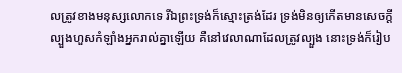លត្រូវខាងមនុស្សលោកទេ រីឯព្រះទ្រង់ក៏ស្មោះត្រង់ដែរ ទ្រង់មិនឲ្យកើតមានសេចក្ដីល្បួងហួសកំឡាំងអ្នករាល់គ្នាឡើយ គឺនៅវេលាណាដែលត្រូវល្បួង នោះទ្រង់ក៏រៀប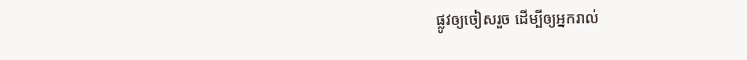ផ្លូវឲ្យចៀសរួច ដើម្បីឲ្យអ្នករាល់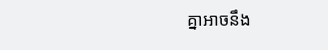គ្នាអាចនឹង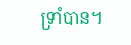ទ្រាំបាន។